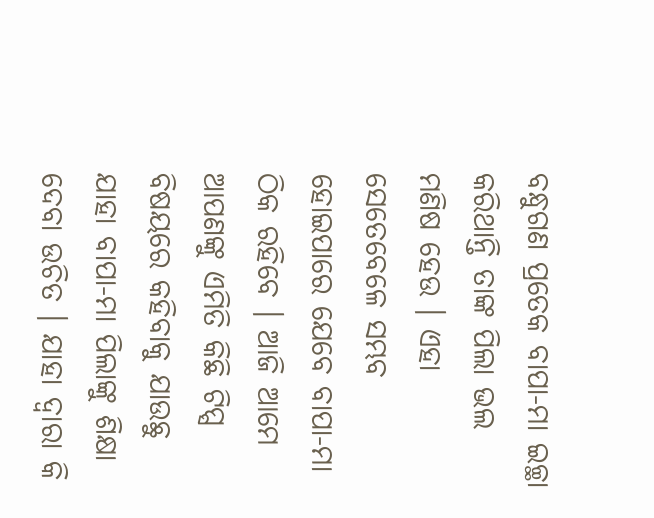ବନ୍ଧୁଗଣ ପ୍ରତେକ ବାପା-ମା ଇଚ୍ଛା କରିଥାନ୍ତି ତାଙ୍କ ପିଲା ଭଲ ମଣିଷ ହେଉ । ଏହା ସେତେବେଳେ ସମ୍ଭବ ହୋଇପାରେ ଯେବେ ବାପା-ମା ଠିକ ରହିବେ । ଆଜି ଆମେ ଆପଣଙ୍କୁ ଏମିତି କିଛି ଟିପ୍ସ ବିଷୟରେ କହିବାକୁ ଯାଉଛୁ ଯାହା ବାପା-ମା ପିଲାଙ୍କୁ ଶିକ୍ଷା ଦେବା ଉଚିତ । ଯାହା ଦ୍ଵାରା କି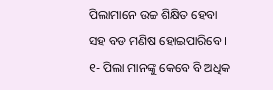ପିଲାମାନେ ଉଚ୍ଚ ଶିକ୍ଷିତ ହେବା ସହ ବଡ ମଣିଷ ହୋଇପାରିବେ । ୧- ପିଲା ମାନଙ୍କୁ କେବେ ବି ଅଧିକ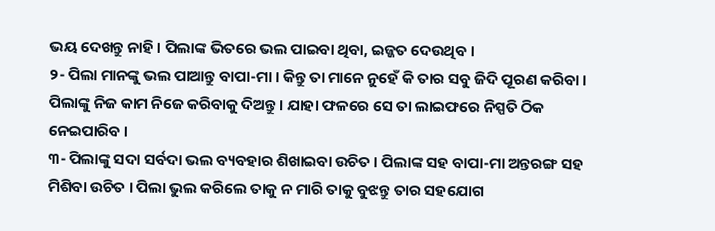ଭୟ ଦେଖନ୍ତୁ ନାହି । ପିଲାଙ୍କ ଭିତରେ ଭଲ ପାଇବା ଥିବା, ଇଜ୍ଜତ ଦେଉଥିବ ।
୨- ପିଲା ମାନଙ୍କୁ ଭଲ ପାଆନ୍ତୁ ବାପା-ମା । କିନ୍ତୁ ତା ମାନେ ନୁହେଁ କି ତାର ସବୁ ଜିଦି ପୂରଣ କରିବା । ପିଲାଙ୍କୁ ନିଜ କାମ ନିଜେ କରିବାକୁ ଦିଅନ୍ତୁ । ଯାହା ଫଳରେ ସେ ତା ଲାଇଫରେ ନିସ୍ପତି ଠିକ ନେଇପାରିବ ।
୩- ପିଲାଙ୍କୁ ସଦା ସର୍ବଦା ଭଲ ବ୍ୟବହାର ଶିଖାଇବା ଉଚିତ । ପିଲାଙ୍କ ସହ ବାପା-ମା ଅନ୍ତରଙ୍ଗ ସହ ମିଶିବା ଉଚିତ । ପିଲା ଭୁଲ କରିଲେ ତାକୁ ନ ମାରି ତାକୁ ବୁଝନ୍ତୁ ତାର ସହଯୋଗ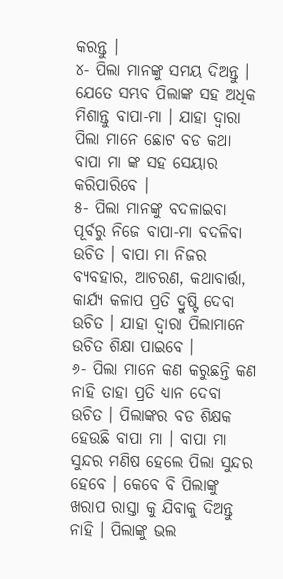କରନ୍ତୁ ।
୪- ପିଲା ମାନଙ୍କୁ ସମୟ ଦିଅନ୍ତୁ । ଯେତେ ସମ୍ଭବ ପିଲାଙ୍କ ସହ ଅଧିକ ମିଶାନ୍ତୁ ବାପା-ମା । ଯାହା ଦ୍ଵାରା ପିଲା ମାନେ ଛୋଟ ବଡ କଥା ବାପା ମା ଙ୍କ ସହ ସେୟାର କରିପାରିବେ ।
୫- ପିଲା ମାନଙ୍କୁ ବଦଳାଇବା ପୂର୍ବରୁ ନିଜେ ବାପା-ମା ବଦଳିବା ଉଚିତ । ବାପା ମା ନିଜର ବ୍ୟବହାର, ଆଚରଣ, କଥାବାର୍ତ୍ତା, କାର୍ଯ୍ୟ କଳାପ ପ୍ରତି ଦ୍ରୁଷ୍ଟି ଦେବା ଉଚିତ । ଯାହା ଦ୍ଵାରା ପିଲାମାନେ ଉଚିତ ଶିକ୍ଷା ପାଇବେ ।
୬- ପିଲା ମାନେ କଣ କରୁଛନ୍ତି କଣ ନାହି ତାହା ପ୍ରତି ଧ୍ୟାନ ଦେବା ଉଚିତ । ପିଲାଙ୍କର ବଡ ଶିକ୍ଷକ ହେଉଛି ବାପା ମା । ବାପା ମା ସୁନ୍ଦର ମଣିଷ ହେଲେ ପିଲା ସୁନ୍ଦର ହେବେ । କେବେ ବି ପିଲାଙ୍କୁ ଖରାପ ରାସ୍ତା କୁ ଯିବାକୁ ଦିଅନ୍ତୁ ନାହି । ପିଲାଙ୍କୁ ଭଲ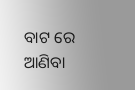ବାଟ ରେ ଆଣିବା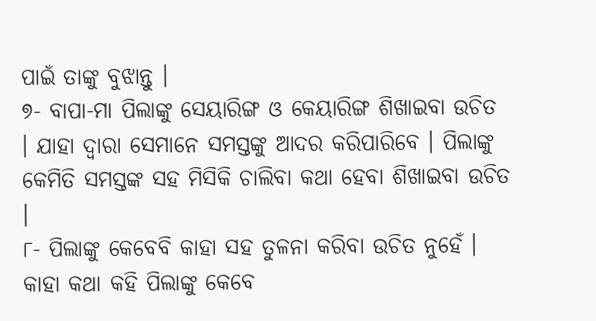ପାଇଁ ତାଙ୍କୁ ବୁଝାନ୍ତୁ ।
୭- ବାପା-ମା ପିଲାଙ୍କୁ ସେୟାରିଙ୍ଗ ଓ କେୟାରିଙ୍ଗ ଶିଖାଇବା ଉଚିତ । ଯାହା ଦ୍ଵାରା ସେମାନେ ସମସ୍ତଙ୍କୁ ଆଦର କରିପାରିବେ । ପିଲାଙ୍କୁ କେମିତି ସମସ୍ତଙ୍କ ସହ ମିସିକି ଚାଲିବା କଥା ହେବା ଶିଖାଇବା ଉଚିତ ।
୮- ପିଲାଙ୍କୁ କେବେବି କାହା ସହ ତୁଳନା କରିବା ଉଚିତ ନୁହେଁ । କାହା କଥା କହି ପିଲାଙ୍କୁ କେବେ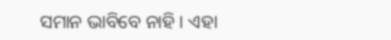ସମାନ ଭାବିବେ ନାହି । ଏହା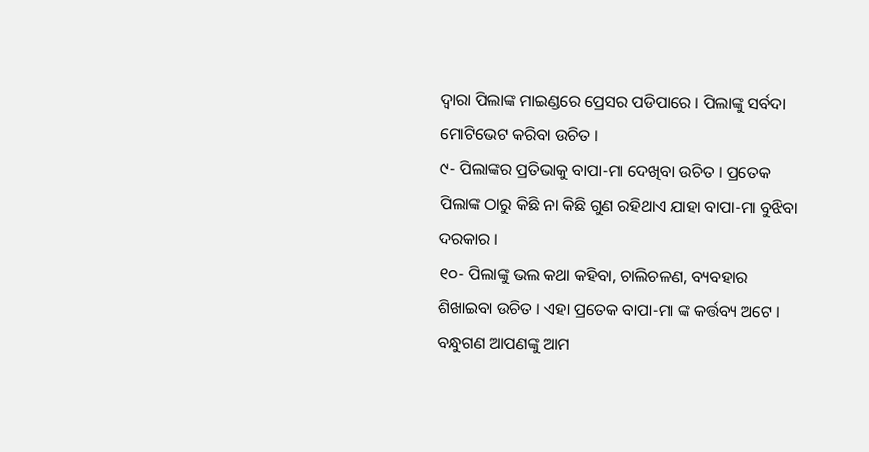ଦ୍ଵାରା ପିଲାଙ୍କ ମାଇଣ୍ଡରେ ପ୍ରେସର ପଡିପାରେ । ପିଲାଙ୍କୁ ସର୍ବଦା ମୋଟିଭେଟ କରିବା ଉଚିତ ।
୯- ପିଲାଙ୍କର ପ୍ରତିଭାକୁ ବାପା-ମା ଦେଖିବା ଉଚିତ । ପ୍ରତେକ ପିଲାଙ୍କ ଠାରୁ କିଛି ନା କିଛି ଗୁଣ ରହିଥାଏ ଯାହା ବାପା-ମା ବୁଝିବା ଦରକାର ।
୧୦- ପିଲାଙ୍କୁ ଭଲ କଥା କହିବା, ଚାଲିଚଳଣ, ବ୍ୟବହାର ଶିଖାଇବା ଉଚିତ । ଏହା ପ୍ରତେକ ବାପା-ମା ଙ୍କ କର୍ତ୍ତବ୍ୟ ଅଟେ । ବନ୍ଧୁଗଣ ଆପଣଙ୍କୁ ଆମ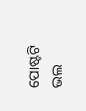ପୋଷ୍ଟଟି ଭଲ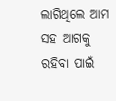ଲାଗିଥିଲେ ଆମ ସହ ଆଗକୁ ରହିବା ପାଇଁ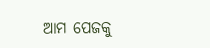ଆମ ପେଜକୁ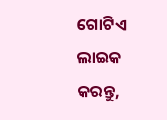ଗୋଟିଏ ଲାଇକ କରନ୍ତୁ,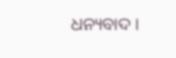ଧନ୍ୟବାଦ ।